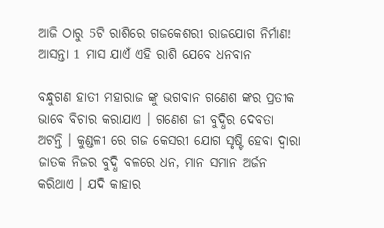ଆଜି ଠାରୁ 5ଟି ରାଶିରେ ଗଜକେଶରୀ ରାଜଯୋଗ ନିର୍ମାଣ! ଆସନ୍ତା 1 ମାସ ଯାଏଁ ଏହି ରାଶି ଯେବେ ଧନବାନ

ବନ୍ଧୁଗଣ ହାତୀ ମହାରାଜ ଙ୍କୁ ଭଗବାନ ଗଣେଶ ଙ୍କର ପ୍ରତୀକ ଭାବେ ବିଚାର କରାଯାଏ । ଗଣେଶ ଜୀ ବୁଦ୍ଧିର ଦେବତା ଅଟନ୍ତି । କୁଣ୍ଡଳୀ ରେ ଗଜ କେସରୀ ଯୋଗ ସୃଷ୍ଟି ହେବା ଦ୍ଵାରା ଜାତକ ନିଜର ବୁଦ୍ଧି ବଳରେ ଧନ, ମାନ ସମାନ ଅର୍ଜନ କରିଥାଏ । ଯଦି କାହାର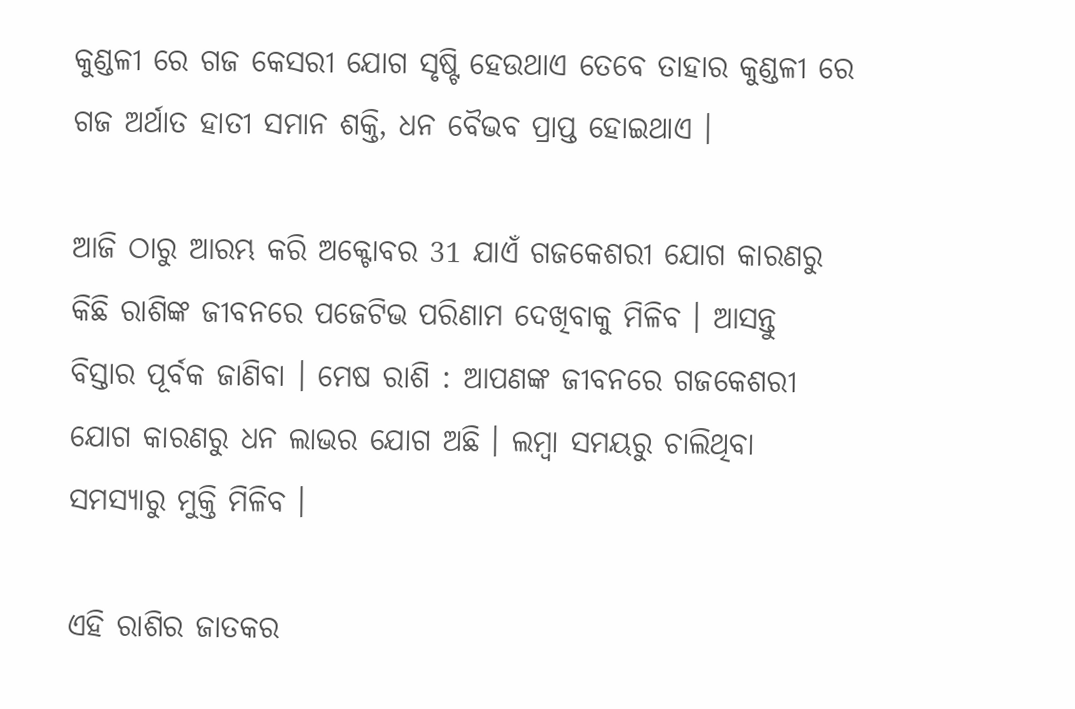କୁଣ୍ଡଳୀ ରେ ଗଜ କେସରୀ ଯୋଗ ସୃଷ୍ଟି ହେଉଥାଏ ତେବେ ତାହାର କୁଣ୍ଡଳୀ ରେ ଗଜ ଅର୍ଥାତ ହାତୀ ସମାନ ଶକ୍ତି, ଧନ ବୈଭବ ପ୍ରାପ୍ତ ହୋଇଥାଏ ।

ଆଜି ଠାରୁ ଆରମ୍ଭ କରି ଅକ୍ଟୋବର 31 ଯାଏଁ ଗଜକେଶରୀ ଯୋଗ କାରଣରୁ କିଛି ରାଶିଙ୍କ ଜୀବନରେ ପଜେଟିଭ ପରିଣାମ ଦେଖିବାକୁ ମିଳିବ । ଆସନ୍ତୁ ବିସ୍ତାର ପୂର୍ବକ ଜାଣିବା । ମେଷ ରାଶି : ଆପଣଙ୍କ ଜୀବନରେ ଗଜକେଶରୀ ଯୋଗ କାରଣରୁ ଧନ ଲାଭର ଯୋଗ ଅଛି । ଲମ୍ବା ସମୟରୁ ଚାଲିଥିବା ସମସ୍ୟାରୁ ମୁକ୍ତି ମିଳିବ ।

ଏହି ରାଶିର ଜାତକର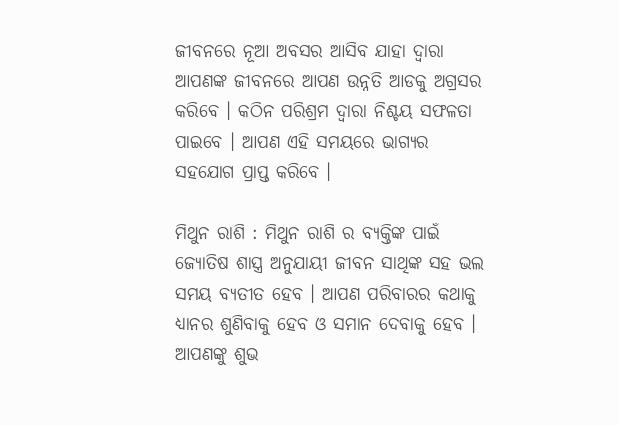ଜୀବନରେ ନୂଆ ଅବସର ଆସିବ ଯାହା ଦ୍ଵାରା ଆପଣଙ୍କ ଜୀବନରେ ଆପଣ ଉନ୍ନତି ଆଡକୁ ଅଗ୍ରସର କରିବେ । କଠିନ ପରିଶ୍ରମ ଦ୍ଵାରା ନିଶ୍ଚୟ ସଫଳତା ପାଇବେ । ଆପଣ ଏହି ସମୟରେ ଭାଗ୍ଯର ସହଯୋଗ ପ୍ରାପ୍ତ କରିବେ ।

ମିଥୁନ ରାଶି : ମିଥୁନ ରାଶି ର ବ୍ୟକ୍ତିଙ୍କ ପାଇଁ ଜ୍ଯୋତିଷ ଶାସ୍ତ୍ର ଅନୁଯାୟୀ ଜୀବନ ସାଥିଙ୍କ ସହ ଭଲ ସମୟ ବ୍ଯତୀତ ହେବ । ଆପଣ ପରିବାରର କଥାକୁ ଧ୍ୟାନର ଶୁଣିବାକୁ ହେବ ଓ ସମାନ ଦେବାକୁ ହେବ । ଆପଣଙ୍କୁ ଶୁଭ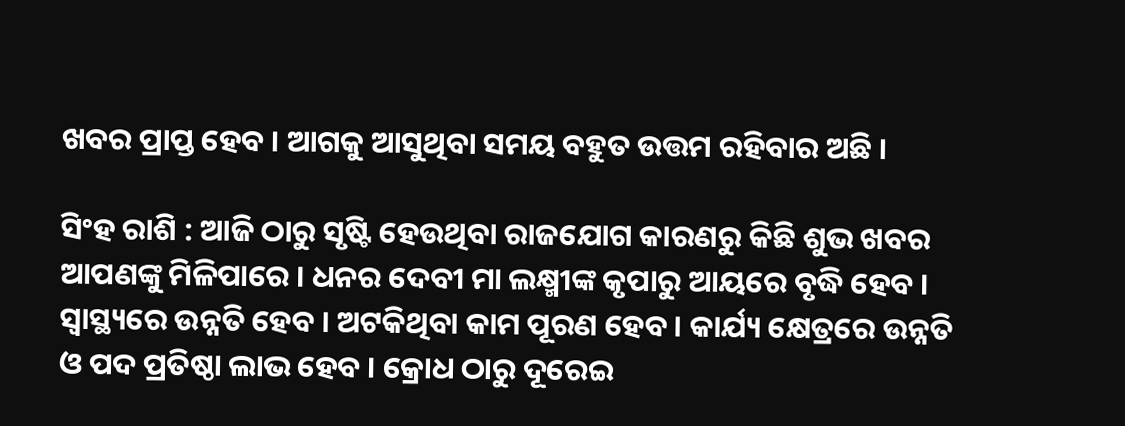ଖବର ପ୍ରାପ୍ତ ହେବ । ଆଗକୁ ଆସୁଥିବା ସମୟ ବହୁତ ଉତ୍ତମ ରହିବାର ଅଛି ।

ସିଂହ ରାଶି : ଆଜି ଠାରୁ ସୃଷ୍ଟି ହେଉଥିବା ରାଜଯୋଗ କାରଣରୁ କିଛି ଶୁଭ ଖବର ଆପଣଙ୍କୁ ମିଳିପାରେ । ଧନର ଦେବୀ ମା ଲକ୍ଷ୍ମୀଙ୍କ କୃପାରୁ ଆୟରେ ବୃଦ୍ଧି ହେବ । ସ୍ଵାସ୍ଥ୍ୟରେ ଉନ୍ନତି ହେବ । ଅଟକିଥିବା କାମ ପୂରଣ ହେବ । କାର୍ଯ୍ୟ କ୍ଷେତ୍ରରେ ଉନ୍ନତି ଓ ପଦ ପ୍ରତିଷ୍ଠା ଲାଭ ହେବ । କ୍ରୋଧ ଠାରୁ ଦୂରେଇ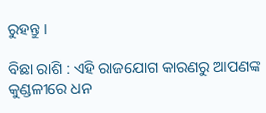ରୁହନ୍ତୁ ।

ବିଛା ରାଶି : ଏହି ରାଜଯୋଗ କାରଣରୁ ଆପଣଙ୍କ କୁଣ୍ଡଳୀରେ ଧନ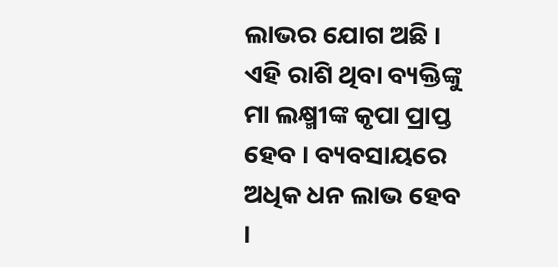ଲାଭର ଯୋଗ ଅଛି । ଏହି ରାଶି ଥିବା ବ୍ୟକ୍ତିଙ୍କୁ ମା ଲକ୍ଷ୍ମୀଙ୍କ କୃପା ପ୍ରାପ୍ତ ହେବ । ବ୍ୟବସାୟରେ ଅଧିକ ଧନ ଲାଭ ହେବ ।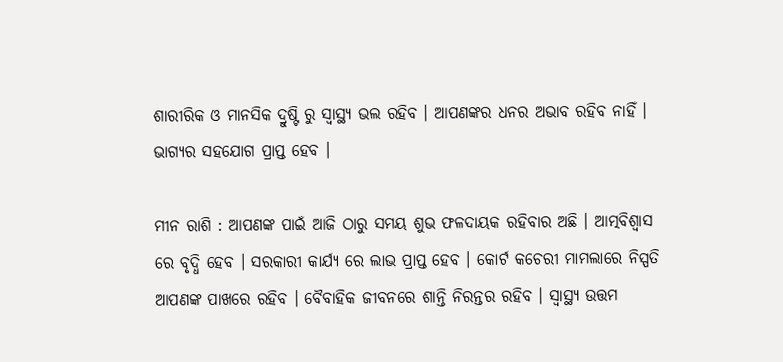ଶାରୀରିକ ଓ ମାନସିକ ଦ୍ରୁଷ୍ଟି ରୁ ସ୍ୱାସ୍ଥ୍ୟ ଭଲ ରହିବ । ଆପଣଙ୍କର ଧନର ଅଭାବ ରହିବ ନାହିଁ । ଭାଗ୍ଯର ସହଯୋଗ ପ୍ରାପ୍ତ ହେବ ।

ମୀନ ରାଶି : ଆପଣଙ୍କ ପାଇଁ ଆଜି ଠାରୁ ସମୟ ଶୁଭ ଫଳଦାୟକ ରହିବାର ଅଛି । ଆତ୍ମବିଶ୍ଵାସ ରେ ବୃଦ୍ଧି ହେବ । ସରକାରୀ କାର୍ଯ୍ୟ ରେ ଲାଭ ପ୍ରାପ୍ତ ହେବ । କୋର୍ଟ କଚେରୀ ମାମଲାରେ ନିସ୍ପତି ଆପଣଙ୍କ ପାଖରେ ରହିବ । ବୈବାହିକ ଜୀବନରେ ଶାନ୍ତି ନିରନ୍ତର ରହିବ । ସ୍ୱାସ୍ଥ୍ୟ ଉତ୍ତମ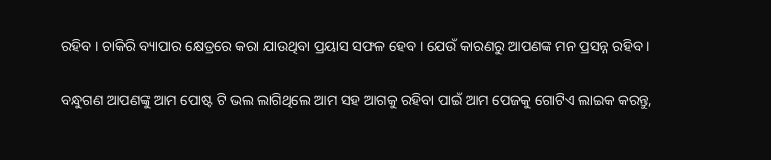ରହିବ । ଚାକିରି ବ୍ୟାପାର କ୍ଷେତ୍ରରେ କରା ଯାଉଥିବା ପ୍ରୟାସ ସଫଳ ହେବ । ଯେଉଁ କାରଣରୁ ଆପଣଙ୍କ ମନ ପ୍ରସନ୍ନ ରହିବ ।

ବନ୍ଧୁଗଣ ଆପଣଙ୍କୁ ଆମ ପୋଷ୍ଟ ଟି ଭଲ ଲାଗିଥିଲେ ଆମ ସହ ଆଗକୁ ରହିବା ପାଇଁ ଆମ ପେଜକୁ ଗୋଟିଏ ଲାଇକ କରନ୍ତୁ,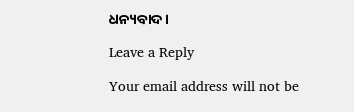ଧନ୍ୟବାଦ ।

Leave a Reply

Your email address will not be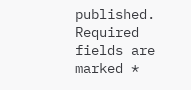published. Required fields are marked *